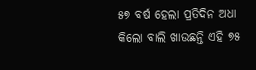୫୭ ବର୍ଷ ହେଲା ପ୍ରତିଦିନ ଅଧା କିଲୋ ବାଲି ଖାଉଛନ୍ତି ଏହି ୭୫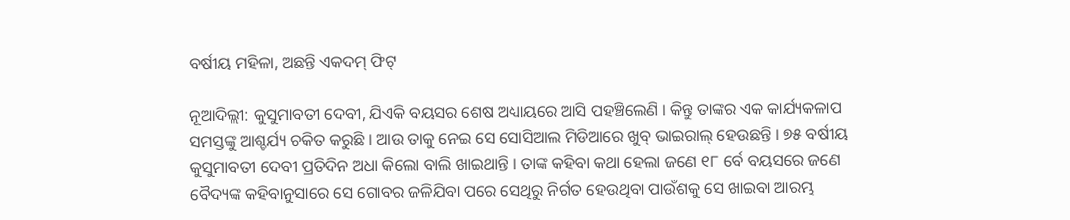ବର୍ଷୀୟ ମହିଳା, ଅଛନ୍ତି ଏକଦମ୍ ଫିଟ୍

ନୂଆଦିଲ୍ଲୀ: କୁସୁମାବତୀ ଦେବୀ, ଯିଏକି ବୟସର ଶେଷ ଅଧ୍ୟାୟରେ ଆସି ପହଞ୍ଚିଲେଣି । କିନ୍ତୁ ତାଙ୍କର ଏକ କାର୍ଯ୍ୟକଳାପ ସମସ୍ତଙ୍କୁ ଆଶ୍ଚର୍ଯ୍ୟ ଚକିତ କରୁଛି । ଆଉ ତାକୁ ନେଇ ସେ ସୋସିଆଲ ମିଡିଆରେ ଖୁବ୍ ଭାଇରାଲ୍ ହେଉଛନ୍ତି । ୭୫ ବର୍ଷୀୟ କୁସୁମାବତୀ ଦେବୀ ପ୍ରତିଦିନ ଅଧା କିଲୋ ବାଲି ଖାଇଥାନ୍ତି । ତାଙ୍କ କହିବା କଥା ହେଲା ଜଣେ ୧୮ ର୍ବେ ବୟସରେ ଜଣେ ବୈଦ୍ୟଙ୍କ କହିବାନୁସାରେ ସେ ଗୋବର ଜଳିଯିବା ପରେ ସେଥିରୁ ନିର୍ଗତ ହେଉଥିବା ପାଉଁଶକୁ ସେ ଖାଇବା ଆରମ୍ଭ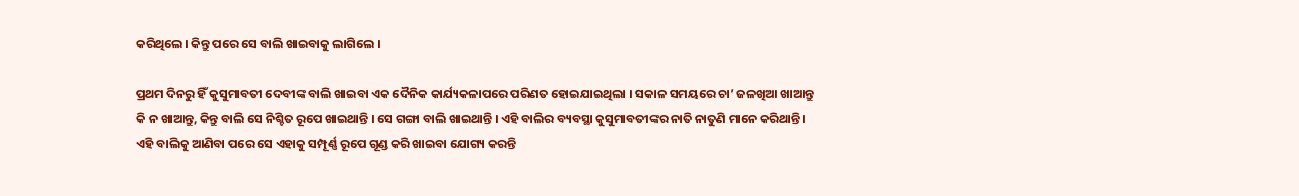କରିଥିଲେ । କିନ୍ତୁ ପରେ ସେ ବାଲି ଖାଇବାକୁ ଲାଗିଲେ ।

ପ୍ରଥମ ଦିନରୁ ହିଁ କୁସୁମାବତୀ ଦେବୀଙ୍କ ବାଲି ଖାଇବା ଏକ ଦୈନିକ କାର୍ଯ୍ୟକଳାପରେ ପରିଣତ ହୋଇଯାଇଥିଲା । ସକାଳ ସମୟରେ ଚା’ ଜଳଖିଆ ଖାଆନ୍ତୁ କି ନ ଖାଆନ୍ତୁ, କିନ୍ତୁ ବାଲି ସେ ନିଶ୍ଚିତ ରୂପେ ଖାଇଥାନ୍ତି । ସେ ଗଙ୍ଗା ବାଲି ଖାଇଥାନ୍ତି । ଏହି ବାଲିର ବ୍ୟବସ୍ଥା କୁସୁମାବତୀଙ୍କର ନାତି ନାତୁଣି ମାନେ କରିଥାନ୍ତି । ଏହି ବାଲିକୁ ଆଣିବା ପରେ ସେ ଏହାକୁ ସମ୍ପୂର୍ଣ୍ଣ ରୂପେ ଗୂଣ୍ଡ କରି ଖାଇବା ଯୋଗ୍ୟ କରନ୍ତି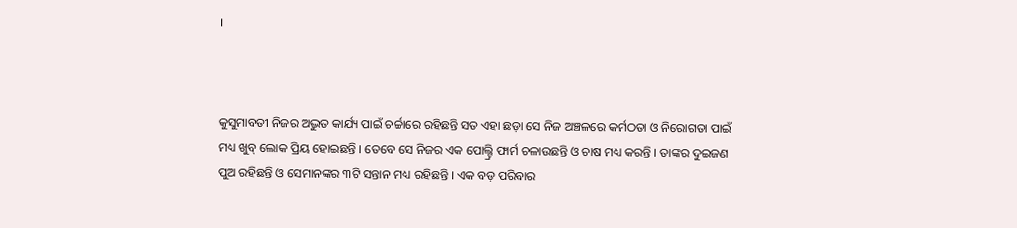।



କୁସୁମାବତୀ ନିଜର ଅଦ୍ଭୁତ କାର୍ଯ୍ୟ ପାଇଁ ଚର୍ଚ୍ଚାରେ ରହିଛନ୍ତି ସତ ଏହା ଛଡ଼ା ସେ ନିଜ ଅଞ୍ଚଳରେ କର୍ମଠତା ଓ ନିରୋଗତା ପାଇଁ ମଧ୍ୟ ଖୁବ୍ ଲୋକ ପ୍ରିୟ ହୋଇଛନ୍ତି । ତେବେ ସେ ନିଜର ଏକ ପୋଲ୍ଟ୍ରି ଫାର୍ମ ଚଳାଉଛନ୍ତି ଓ ଚାଷ ମଧ୍ୟ କରନ୍ତି । ତାଙ୍କର ଦୁଇଜଣ ପୁଅ ରହିଛନ୍ତି ଓ ସେମାନଙ୍କର ୩ଟି ସନ୍ତାନ ମଧ୍ୟ ରହିଛନ୍ତି । ଏକ ବଡ଼ ପରିବାର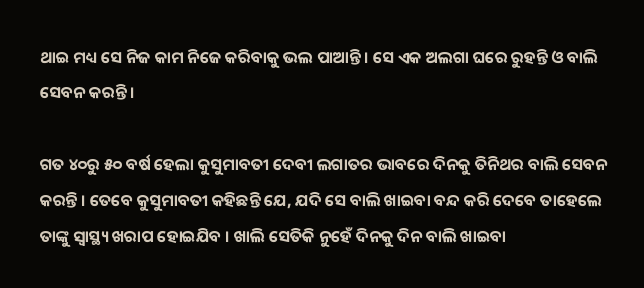ଥାଇ ମଧ୍ୟ ସେ ନିଜ କାମ ନିଜେ କରିବାକୁ ଭଲ ପାଆନ୍ତି । ସେ ଏକ ଅଲଗା ଘରେ ରୁହନ୍ତି ଓ ବାଲି ସେବନ କରନ୍ତି ।

ଗତ ୪୦ରୁ ୫୦ ବର୍ଷ ହେଲା କୁସୁମାବତୀ ଦେବୀ ଲଗାତର ଭାବରେ ଦିନକୁ ତିନିଥର ବାଲି ସେବନ କରନ୍ତି । ତେବେ କୁସୁମାବତୀ କହିଛନ୍ତି ଯେ, ଯଦି ସେ ବାଲି ଖାଇବା ବନ୍ଦ କରି ଦେବେ ତାହେଲେ ତାଙ୍କୁ ସ୍ୱାସ୍ଥ୍ୟ ଖରାପ ହୋଇଯିବ । ଖାଲି ସେତିକି ନୁହେଁ ଦିନକୁ ଦିନ ବାଲି ଖାଇବା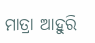ମାତ୍ରା ଆହୁରି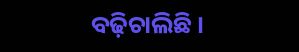ବଢ଼ିଚାଲିଛି ।